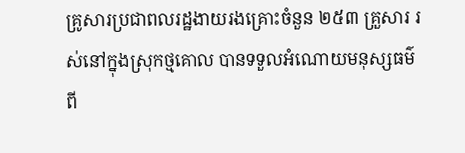គ្រូសារប្រជាពលរដ្ឋងាយរងគ្រោះចំនួន ២៥៣ គ្រួសារ រស់នៅក្នុងស្រុកថ្មគោល បានទទួលអំណោយមនុស្សធម៌ពី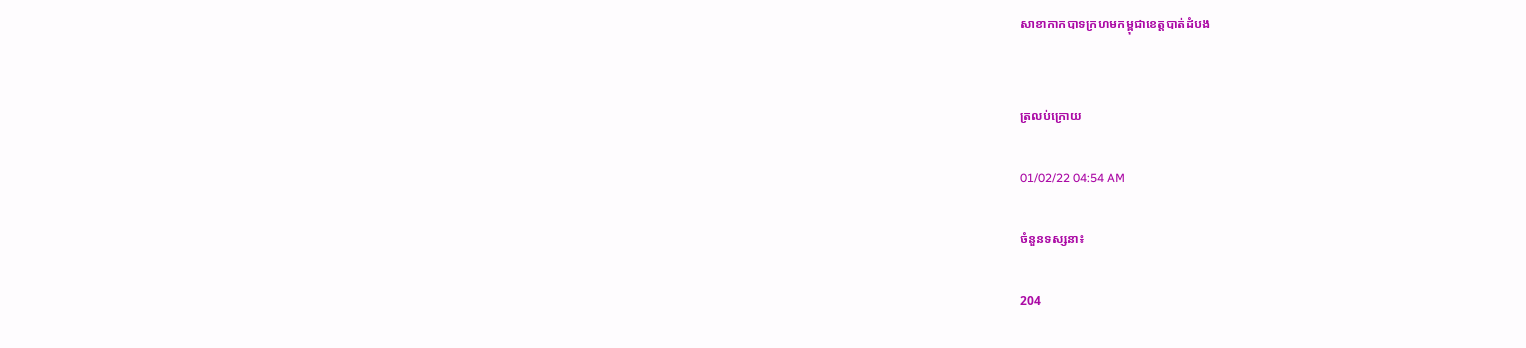សាខាកាកបាទក្រហមកម្ពុជាខេត្តបាត់ដំបង


ត្រលប់ក្រោយ

01/02/22 04:54 AM

ចំនួនទស្សនា៖

204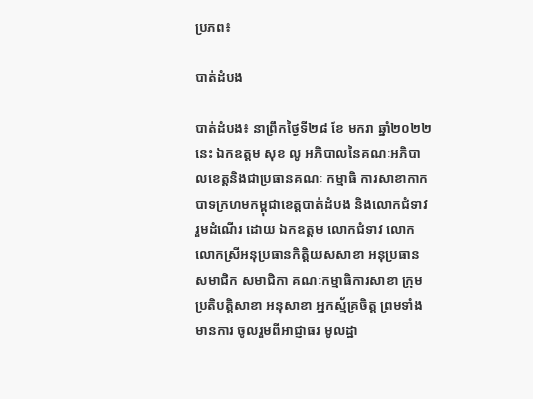ប្រភព៖

បាត់ដំបង

បាត់ដំបង៖ នាព្រឹកថ្ងៃទី២៨ ខែ មករា ឆ្នាំ២០២២ នេះ ឯកឧត្តម សុខ លូ អភិបាលនៃគណៈអភិបាលខេត្តនិងជាប្រធានគណៈ កម្មាធិ ការសាខាកាកបាទក្រហមកម្ពុជាខេត្តបាត់ដំបង និងលោកជំទាវ រួមដំណើរ ដោយ ឯកឧត្តម លោកជំទាវ លោកលោកស្រីអនុប្រធានកិត្តិយសសាខា អនុប្រធានសមាជិក សមាជិកា គណៈកម្មាធិការសាខា ក្រុម ប្រតិបត្តិសាខា អនុសាខា អ្នកស្ម័គ្រចិត្ត ព្រមទាំងមានការ ចូលរួមពីអាជ្ញាធរ មូលដ្ឋា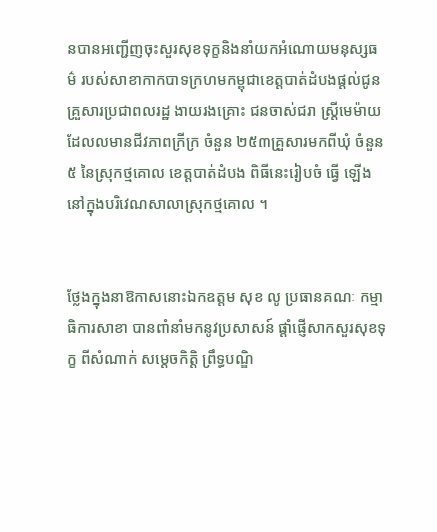នបានអញ្ជើញចុះសួរសុខទុក្ខនិងនាំយកអំណោយមនុស្សធម៌ របស់សាខាកាកបាទក្រហមកម្ពុជាខេត្តបាត់ដំបងផ្តល់ជូនគ្រួសារប្រជាពលរដ្ឋ ងាយរងគ្រោះ ជនចាស់ជរា ស្រ្តីមេម៉ាយ ដែលលមានជីវភាពក្រីក្រ ចំនួន ២៥៣គ្រួសារមកពីឃុំ ចំនួន៥ នៃស្រុកថ្មគោល ខេត្តបាត់ដំបង ពិធីនេះរៀបចំ ធ្វើ ឡើងនៅក្នុងបរិវេណសាលាស្រុកថ្មគោល ។


ថ្លែងក្នុងនាឱកាសនោះឯកឧត្តម សុខ លូ ប្រធានគណៈ កម្មាធិការសាខា បានពាំនាំមកនូវប្រសាសន៍ ផ្តាំផ្ញើសាកសួរសុខទុក្ខ ពីសំណាក់ សម្តេចកិត្តិ ព្រឹទ្ធបណ្ឌិ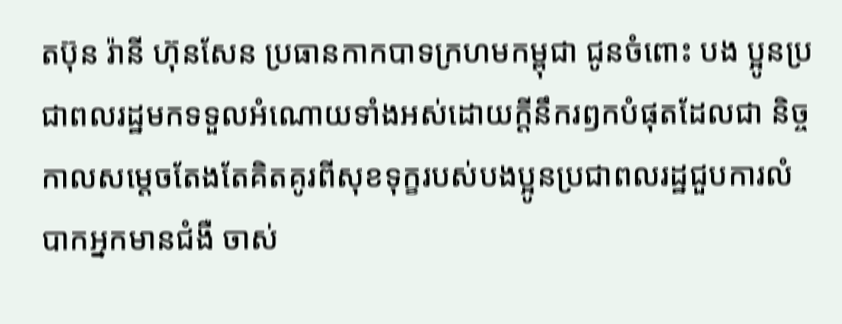តប៊ុន រ៉ានី ហ៊ុនសែន ប្រធានកាកបាទក្រហមកម្ពុជា ជូនចំពោះ បង ប្អូនប្រជាពលរដ្ឋមកទទួលអំណោយទាំងអស់ដោយក្តីនឹករឭកបំផុតដែលជា និច្ចកាលសម្តេចតែងតែគិតគូរពីសុខទុក្ខរបស់បងប្អូនប្រជាពលរដ្ឋជួបការលំបាកអ្នកមានជំងឺ ចាស់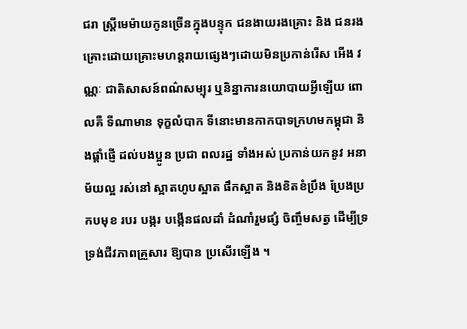ជរា ស្ត្រីមេម៉ាយកូនច្រើនក្នុងបន្ទុក ជនងាយរងគ្រោះ និង ជនរងគ្រោះដោយគ្រោះមហន្តរាយផ្សេងៗដោយមិនប្រកាន់រើស អើង វណ្ណៈ ជាតិសាសន៍ពណ៌សម្បុរ ឬនិន្នាការនយោបាយអ្វីឡើយ ពោលគឺ ទីណាមាន ទុក្ខលំបាក ទីនោះមានកាកបាទក្រហមកម្ពុជា និងផ្តាំផ្ញើ ដល់បងប្អូន ប្រជា ពលរដ្ឋ ទាំងអស់ ប្រកាន់យកនូវ អនាម័យល្អ រស់នៅ ស្អាតហូបស្អាត ផឹកស្អាត និងខិតខំប្រឹង ប្រែងប្រកបមុខ របរ បង្ករ បង្កើនផលដាំ ដំណាំរួមផ្សំ ចិញ្ចឹមសត្វ ដើម្បីទ្រទ្រង់ជីវភាពគ្រួសារ ឱ្យបាន ប្រសើរឡើង ។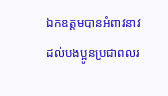ឯកឧត្តមបានអំពាវនាវដល់បងប្អូនប្រជាពលរ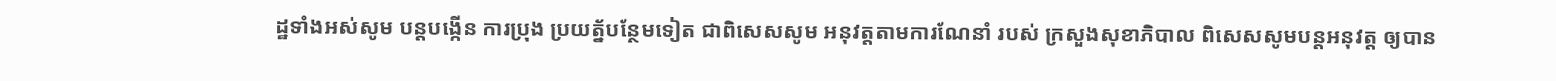ដ្ឋទាំងអស់សូម បន្តបង្កើន ការប្រុង ប្រយត្ន័បន្ថែមទៀត ជាពិសេសសូម អនុវត្តតាមការណែនាំ របស់ ក្រសួងសុខាភិបាល ពិសេសសូមបន្តអនុវត្ត ឲ្យបាន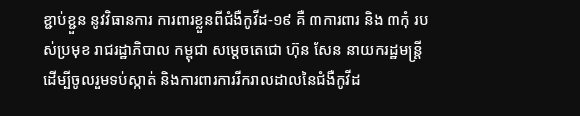ខ្ជាប់ខ្ជួន នូវវិធានការ ការពារខ្លួនពីជំងឺកូវីដ-១៩ គឺ ៣ការពារ និង ៣កុំ របស់ប្រមុខ រាជរដ្ឋាភិបាល កម្ពុជា សម្តេចតេជោ ហ៊ុន សែន នាយករដ្ឋមន្ត្រី ដើម្បីចូលរួមទប់ស្កាត់ និងការពារការរីករាលដាលនៃជំងឺកូវីដ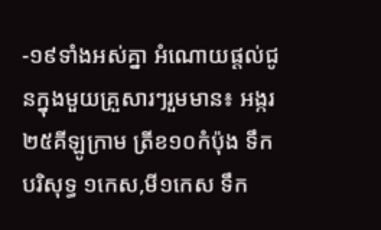-១៩ទាំងអស់គ្នា អំណោយផ្តល់ជូនក្នុងមួយគ្រួសារៗរួមមាន៖ អង្ករ២៥គីឡូក្រាម ត្រីខ១០កំប៉ុង ទឹកបរិសុទ្ធ ១កេស,មី១កេស ទឹក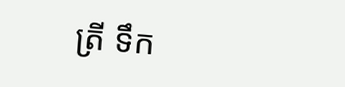ត្រី ទឹក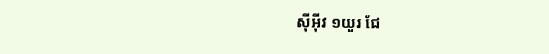ស៊ីអ៊ីវ ១យួរ ជែ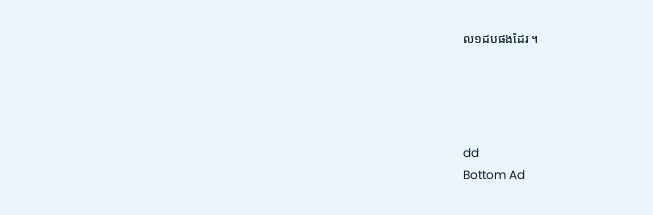ល១ដបផងដែរ ។




dd
Bottom Ad